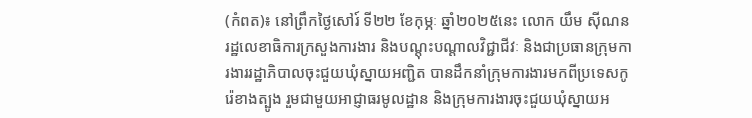(កំពត)៖ នៅព្រឹកថ្ងៃសៅរ៍ ទី២២ ខែកុម្ភៈ ឆ្នាំ២០២៥នេះ លោក យឹម សុីណន រដ្ឋលេខាធិការក្រសួងការងារ និងបណ្តុះបណ្តាលវិជ្ជាជីវៈ និងជាប្រធានក្រុមការងាររដ្ឋាភិបាលចុះជួយឃុំស្នាយអញ្ជិត បានដឹកនាំក្រុមការងារមកពីប្រទេសកូរ៉េខាងត្បូង រួមជាមួយអាជ្ញាធរមូលដ្ឋាន និងក្រុមការងារចុះជួយឃុំស្នាយអ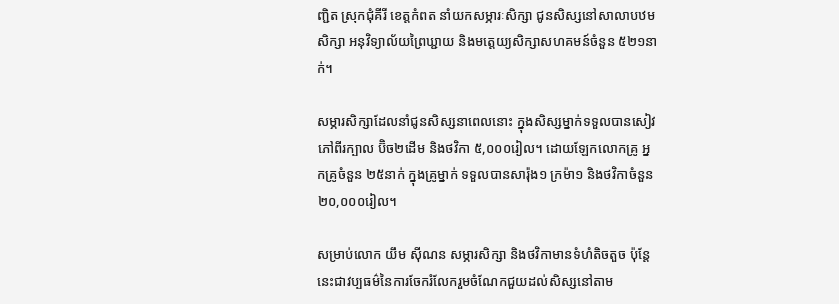ញ្ជិត ស្រុកជុំគីរី ខេត្តកំពត នាំយកសម្ភារៈសិក្សា ជូនសិស្សនៅសាលាបឋមសិក្សា អនុវិទ្យាល័យព្រៃឃ្ជាយ និងមត្តេយ្យសិក្សាសហគមន៍ចំនួន ៥២១នាក់។

សម្ភារសិក្សាដែលនាំជូនសិស្សនាពេលនោះ ក្នុងសិស្សម្នាក់ទទួលបានសៀវភៅពីរក្បាល ប៊ិច២ដើម និងថវិកា ៥,០០០រៀល។ ដោយឡែកលោកគ្រូ អ្នកគ្រូចំនួន ២៥នាក់ ក្នុងគ្រូម្នាក់ ទទួលបានសារ៉ុង១ ក្រម៉ា១ និងថវិកាចំនួន ២០,០០០រៀល។

សម្រាប់លោក យឹម ស៊ីណន សម្ភារសិក្សា និងថវិកាមានទំហំតិចតួច ប៉ុន្តែនេះជាវប្បធម៌នៃការចែករំលែករួមចំណែកជួយដល់សិស្សនៅតាម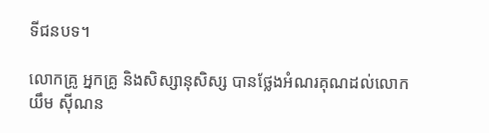ទីជនបទ។

លោកគ្រូ អ្នកគ្រូ និងសិស្សានុសិស្ស បានថ្លែងអំណរគុណដល់លោក យឹម ស៊ីណន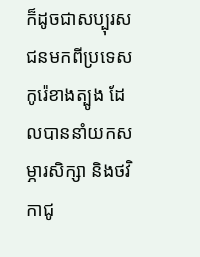ក៏ដូចជាសប្បុរសជនមកពីប្រទេសកូរ៉េខាងត្បូង ដែលបាននាំយកសម្ភារសិក្សា និងថវិកាជូ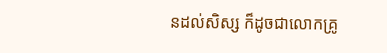នដល់សិស្ស ក៏ដូចជាលោកគ្រូ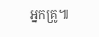អ្នកគ្រូ៕